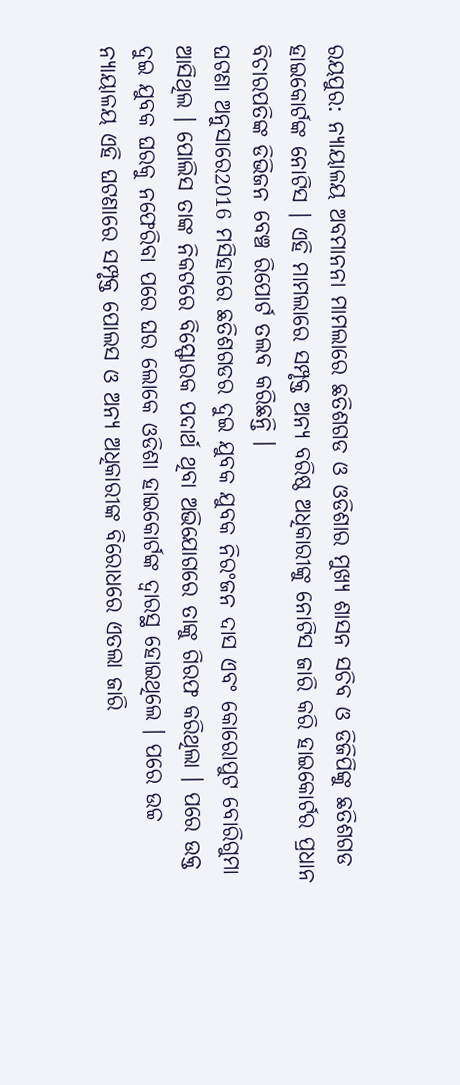ରୟପୁର: ନ୍ୟାୟାଳୟ ଅବମାନନା ମାମଲାରେ ଛତିଶଗଡ ଓ ଓଡିଶାର ମୁଖ୍ୟ ଶାସନ ସଚିବ ଓ ଡିଜିପିଙ୍କୁ ଛତିଶଗଡ ହାଇକୋର୍ଟଙ୍କ ନୋଟିସ । ଏହି ମାମଲାରେ ସମ୍ପୃକ୍ତ ଅନ୍ୟ ବରିଷ୍ଠ ଅଧିକାରୀଙ୍କୁ ନୋଟିସ ଜାରି କରି ହାଇକୋର୍ଟର ପ୍ରଧାନ ବିଚାରପତିଙ୍କ ଡିଭିଜନ ବେଞ୍ଚ ରିପୋର୍ଟ ତଲବ କରିଛନ୍ତି ।
ଘଟଣା ଅନୁସାରେ2016 ମସିହାରେ ଛତିଶଗଡର ଦୁଇ ଯୁବକ ଯୁବକ ନିରଂଜନ ଦାସ ଏବଂ କୋରୋପୁଟ ବୋରିଗୁମା ଆସିଥିଲ । ପୋଲିସ ତାଙ୍କ ନିକଟରେ ବିସ୍ଫୋରକ ପଦାର୍ଥ ଥିବା ଅଭିଯୋଗରେ ତାଙ୍କୁ ଗିରଫ କରିଥିଲା । ପରେ ଉକ୍ତ ଦୁଇ ଯୁବକ ଘରକୁ ନଫେରିବା ପରେ ଘର ଲୋକେ ଓଡିଶା ହାଇକୋର୍ଟଙ୍କ ଦ୍ବାରସ୍ଥ ହୋଇଥିଲେ । ପରେ ଉଚ୍ଚ ନ୍ୟାୟାଳୟ ଏହି ଘଟଣାରେ ସମ୍ପୃକ୍ତ ପୋଲସ ଓ ଅନ୍ୟ ଅଧିକାରୀଙ୍କ ବିରୋଧରେ ଏତଲା ଜାରି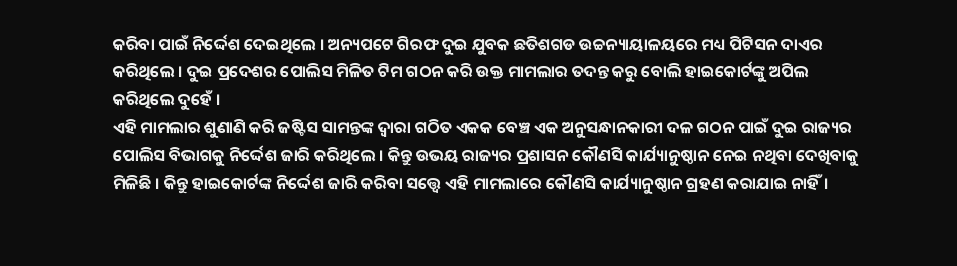କରିବା ପାଇଁ ନିର୍ଦ୍ଦେଶ ଦେଇଥିଲେ । ଅନ୍ୟପଟେ ଗିରଫ ଦୁଇ ଯୁବକ ଛତିଶଗଡ ଉଚ୍ଚନ୍ୟାୟାଳୟରେ ମଧ୍ୟ ପିଟିସନ ଦାଏର କରିଥିଲେ । ଦୁଇ ପ୍ରଦେଶର ପୋଲିସ ମିଳିତ ଟିମ ଗଠନ କରି ଉକ୍ତ ମାମଲାର ତଦନ୍ତ କରୁ ବୋଲି ହାଇକୋର୍ଟଙ୍କୁ ଅପିଲ କରିଥିଲେ ଦୁହେଁ ।
ଏହି ମାମଲାର ଶୁଣାଣି କରି ଜଷ୍ଟିସ ସାମନ୍ତଙ୍କ ଦ୍ବାରା ଗଠିତ ଏକକ ବେଞ୍ଚ ଏକ ଅନୁସନ୍ଧାନକାରୀ ଦଳ ଗଠନ ପାଇଁ ଦୁଇ ରାଜ୍ୟର ପୋଲିସ ବିଭାଗକୁ ନିର୍ଦ୍ଦେଶ ଜାରି କରିଥିଲେ । କିନ୍ତୁ ଉଭୟ ରାଜ୍ୟର ପ୍ରଶାସନ କୌଣସି କାର୍ଯ୍ୟାନୁଷ୍ଠାନ ନେଇ ନଥିବା ଦେଖିବାକୁ ମିଳିଛି । କିନ୍ତୁ ହାଇକୋର୍ଟଙ୍କ ନିର୍ଦ୍ଦେଶ ଜାରି କରିବା ସତ୍ତ୍ୱେ ଏହି ମାମଲାରେ କୌଣସି କାର୍ଯ୍ୟାନୁଷ୍ଠାନ ଗ୍ରହଣ କରାଯାଇ ନାହିଁ।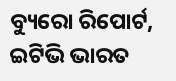ବ୍ୟୁରୋ ରିପୋର୍ଟ, ଇଟିଭି ଭାରତ